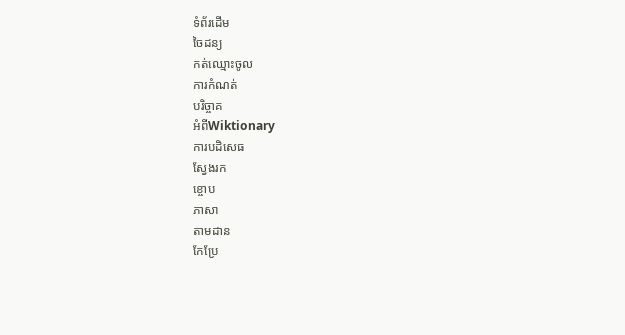ទំព័រដើម
ចៃដន្យ
កត់ឈ្មោះចូល
ការកំណត់
បរិច្ចាគ
អំពីWiktionary
ការបដិសេធ
ស្វែងរក
ខ្ចោប
ភាសា
តាមដាន
កែប្រែ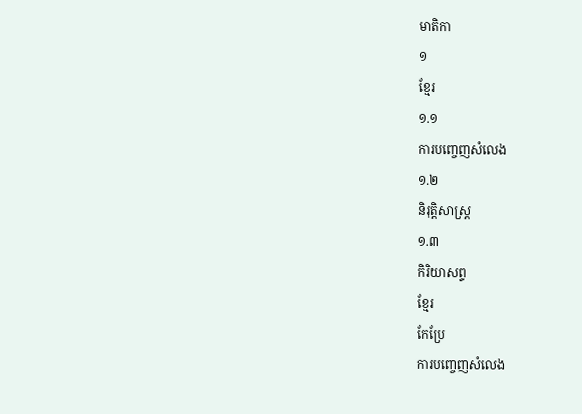មាតិកា
១
ខ្មែរ
១.១
ការបញ្ចេញសំលេង
១.២
និរុត្តិសាស្ត្រ
១.៣
កិរិយាសព្ទ
ខ្មែរ
កែប្រែ
ការបញ្ចេញសំលេង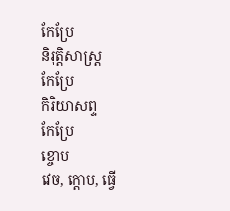កែប្រែ
និរុត្តិសាស្ត្រ
កែប្រែ
កិរិយាសព្ទ
កែប្រែ
ខ្ចោប
វេច, ក្ដោប, ធ្វើ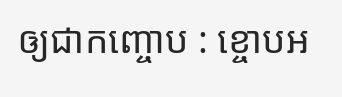ឲ្យជាកញ្ចោប : ខ្ចោបអ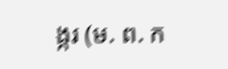ង្ករ (ម. ព. ក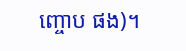ញ្ចោប ផង)។